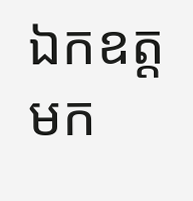ឯកឧត្តមក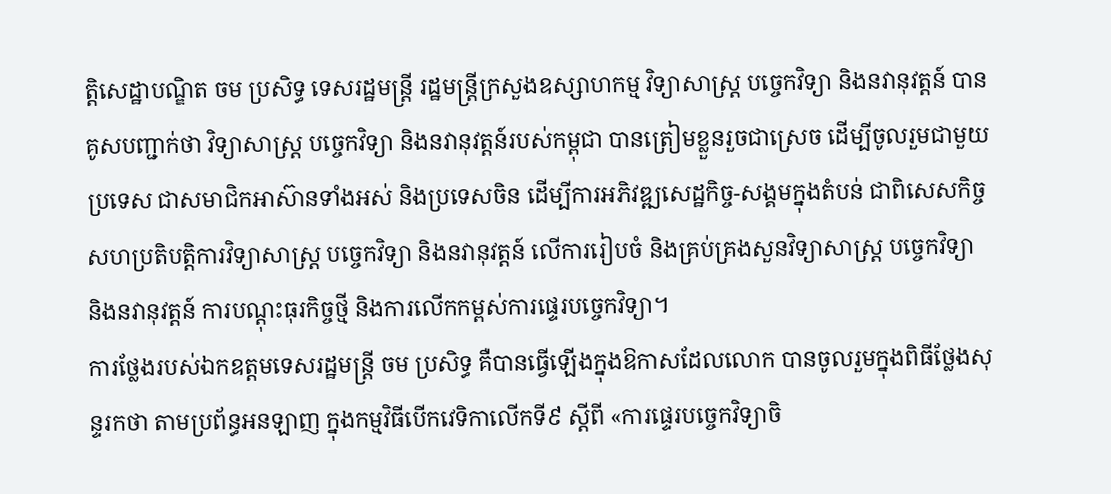ត្តិសេដ្ឋាបណ្ឌិត ចម ប្រសិទ្ធ ទេសរដ្ឋមន្ត្រី រដ្ឋមន្ត្រីក្រសួងឧស្សាហកម្ម វិទ្យាសាស្ត្រ បច្ចេកវិទ្យា និងនវានុវត្តន៍ បានគូសបញ្ជាក់ថា វិទ្យាសាស្ត្រ បច្ចេកវិទ្យា និងនវានុវត្តន៍របស់កម្ពុជា បានត្រៀមខ្លួនរួចជាស្រេច ដើម្បីចូលរួមជាមួយប្រទេស ជាសមាជិកអាស៊ានទាំងអស់ និងប្រទេសចិន ដើម្បីការអភិវឌ្ឍសេដ្ឋកិច្ច-សង្គមក្នុងតំបន់ ជាពិសេសកិច្ចសហប្រតិបត្តិការវិទ្យាសាស្ត្រ បច្ចេកវិទ្យា និងនវានុវត្តន៍ លើការរៀបចំ និងគ្រប់គ្រងសួនវិទ្យាសាស្ត្រ បច្ចេកវិទ្យា និងនវានុវត្តន៍ ការបណ្ដុះធុរកិច្ចថ្មី និងការលើកកម្ពស់ការផ្ទេរបច្ចេកវិទ្យា។
ការថ្លែងរបស់ឯកឧត្តមទេសរដ្ឋមន្រ្តី ចម ប្រសិទ្ធ គឺបានធ្វើឡើងក្នុងឱកាសដែលលោក បានចូលរួមក្នុងពិធីថ្លែងសុន្ទរកថា តាមប្រព័ន្ធអនឡាញ ក្នុងកម្មវិធីបើកវេទិកាលើកទី៩ ស្តីពី «ការផ្ទេរបច្ចេកវិទ្យាចិ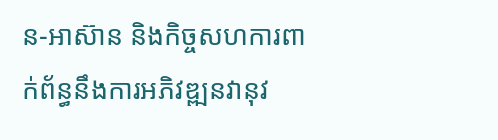ន-អាស៊ាន និងកិច្ចសហការពាក់ព័ន្ធនឹងការអភិវឌ្ឍនវានុវ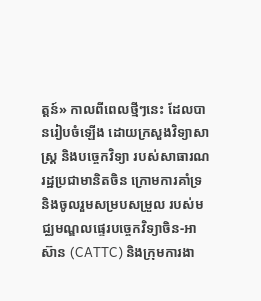ត្តន៍» កាលពីពេលថ្មីៗនេះ ដែលបានរៀបចំឡើង ដោយក្រសួងវិទ្យាសាស្ត្រ និងបច្ចេកវិទ្យា របស់សាធារណរដ្ឋប្រជាមានិតចិន ក្រោមការគាំទ្រ និងចូលរួមសម្របសម្រួល របស់មជ្ឈមណ្ឌលផ្ទេរបច្ចេកវិទ្យាចិន-អាស៊ាន (CATTC) និងក្រុមការងា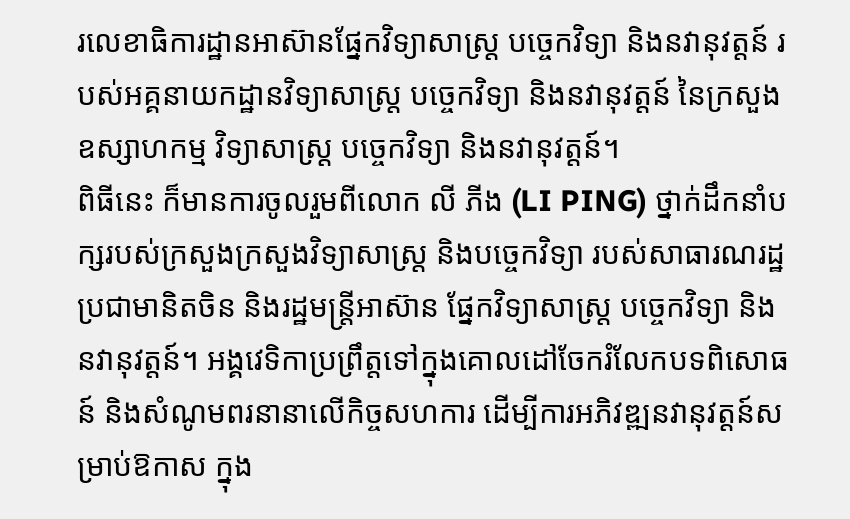រលេខាធិការដ្ឋានអាស៊ានផ្នែកវិទ្យាសាស្ត្រ បច្ចេកវិទ្យា និងនវានុវត្តន៍ របស់អគ្គនាយកដ្ឋានវិទ្យាសាស្ត្រ បច្ចេកវិទ្យា និងនវានុវត្តន៍ នៃក្រសួងឧស្សាហកម្ម វិទ្យាសាស្ត្រ បច្ចេកវិទ្យា និងនវានុវត្តន៍។
ពិធីនេះ ក៏មានការចូលរួមពីលោក លី ភីង (LI PING) ថ្នាក់ដឹកនាំបក្សរបស់ក្រសួងក្រសួងវិទ្យាសាស្ត្រ និងបច្ចេកវិទ្យា របស់សាធារណរដ្ឋប្រជាមានិតចិន និងរដ្ឋមន្ត្រីអាស៊ាន ផ្នែកវិទ្យាសាស្ត្រ បច្ចេកវិទ្យា និងនវានុវត្តន៍។ អង្គវេទិកាប្រព្រឹត្តទៅក្នុងគោលដៅចែករំលែកបទពិសោធន៍ និងសំណូមពរនានាលើកិច្ចសហការ ដើម្បីការអភិវឌ្ឍនវានុវត្តន៍សម្រាប់ឱកាស ក្នុង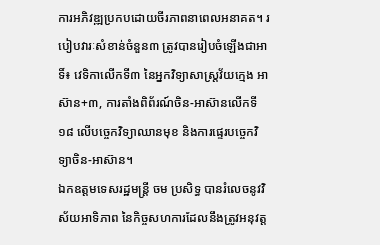ការអភិវឌ្ឍប្រកបដោយចីរភាពនាពេលអនាគត។ របៀបវារៈសំខាន់ចំនួន៣ ត្រូវបានរៀបចំឡើងជាអាទិ៍៖ វេទិកាលើកទី៣ នៃអ្នកវិទ្យាសាស្ត្រវ័យក្មេង អាស៊ាន+៣, ការតាំងពិព័រណ៍ចិន-អាស៊ានលើកទី១៨ លើបច្ចេកវិទ្យាឈានមុខ និងការផ្ទេរបច្ចេកវិទ្យាចិន-អាស៊ាន។
ឯកឧត្តមទេសរដ្ឋមន្រ្តី ចម ប្រសិទ្ធ បានរំលេចនូវវិស័យអាទិភាព នៃកិច្ចសហការដែលនឹងត្រូវអនុវត្ត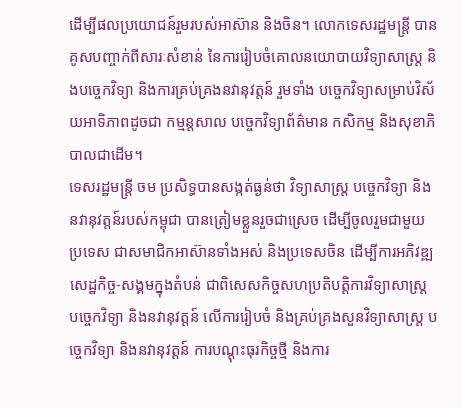ដើម្បីផលប្រយោជន៍រួមរបស់អាស៊ាន និងចិន។ លោកទេសរដ្ឋមន្ត្រី បានគូសបញ្ចាក់ពីសារៈសំខាន់ នៃការរៀបចំគោលនយោបាយវិទ្យាសាស្ត្រ និងបច្ចេកវិទ្យា និងការគ្រប់គ្រងនវានុវត្តន៍ រួមទាំង បច្ចេកវិទ្យាសម្រាប់វិស័យអាទិភាពដូចជា កម្មន្តសាល បច្ចេកវិទ្យាព័ត៌មាន កសិកម្ម និងសុខាភិបាលជាដើម។
ទេសរដ្ឋមន្ត្រី ចម ប្រសិទ្ធបានសង្កត់ធ្ងន់ថា វិទ្យាសាស្ត្រ បច្ចេកវិទ្យា និងនវានុវត្តន៍របស់កម្ពុជា បានត្រៀមខ្លួនរួចជាស្រេច ដើម្បីចូលរួមជាមួយប្រទេស ជាសមាជិកអាស៊ានទាំងអស់ និងប្រទេសចិន ដើម្បីការអភិវឌ្ឍសេដ្ឋកិច្ច-សង្គមក្នុងតំបន់ ជាពិសេសកិច្ចសហប្រតិបត្តិការវិទ្យាសាស្ត្រ បច្ចេកវិទ្យា និងនវានុវត្តន៍ លើការរៀបចំ និងគ្រប់គ្រងសួនវិទ្យាសាស្ត្រ បច្ចេកវិទ្យា និងនវានុវត្តន៍ ការបណ្ដុះធុរកិច្ចថ្មី និងការ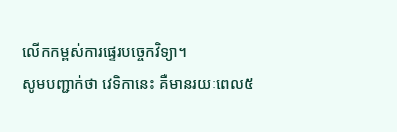លើកកម្ពស់ការផ្ទេរបច្ចេកវិទ្យា។
សូមបញ្ជាក់ថា វេទិកានេះ គឺមានរយៈពេល៥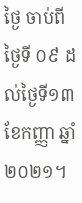ថ្ងៃ ចាប់ពីថ្ងៃទី ០៩ ដល់ថ្ងៃទី១៣ ខែកញ្ញា ឆ្នាំ២០២១។